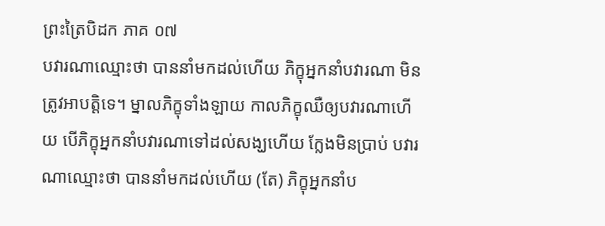ព្រះត្រៃបិដក ភាគ ០៧
បវារណាឈ្មោះថា បាននាំមកដល់ហើយ ភិក្ខុអ្នកនាំបវារណា មិនត្រូវអាបត្តិទេ។ ម្នាលភិក្ខុទាំងឡាយ កាលភិក្ខុឈឺឲ្យបវារណាហើយ បើភិក្ខុអ្នកនាំបវារណាទៅដល់សង្ឃហើយ ក្លែងមិនប្រាប់ បវារណាឈ្មោះថា បាននាំមកដល់ហើយ (តែ) ភិក្ខុអ្នកនាំប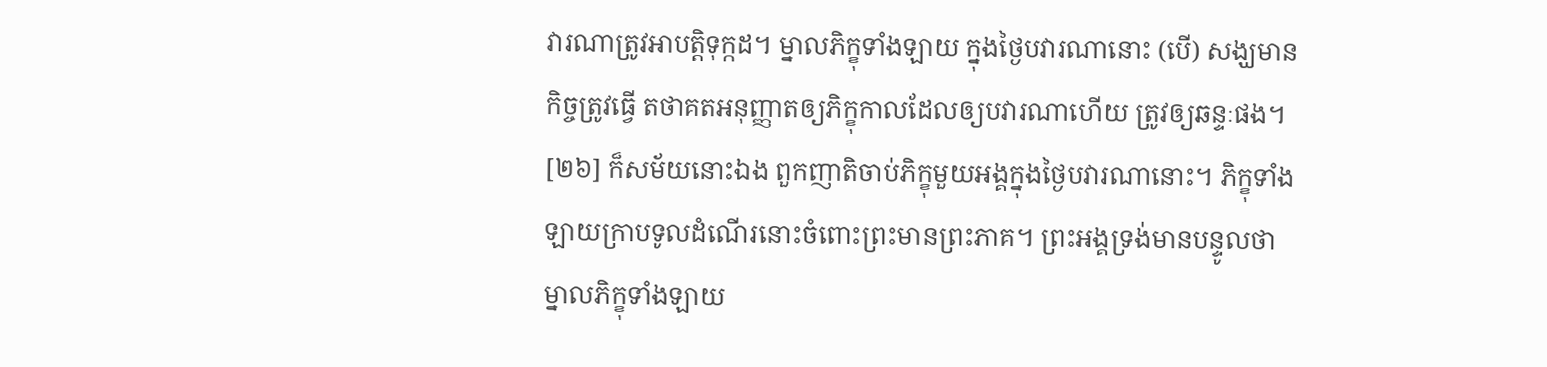វារណាត្រូវអាបត្តិទុក្កដ។ ម្នាលភិក្ខុទាំងឡាយ ក្នុងថ្ងៃបវារណានោះ (បើ) សង្ឃមានកិច្ចត្រូវធ្វើ តថាគតអនុញ្ញាតឲ្យភិក្ខុកាលដែលឲ្យបវារណាហើយ ត្រូវឲ្យឆន្ទៈផង។
[២៦] ក៏សម័យនោះឯង ពួកញាតិចាប់ភិក្ខុមួយអង្គក្នុងថ្ងៃបវារណានោះ។ ភិក្ខុទាំងឡាយក្រាបទូលដំណើរនោះចំពោះព្រះមានព្រះភាគ។ ព្រះអង្គទ្រង់មានបន្ទូលថា ម្នាលភិក្ខុទាំងឡាយ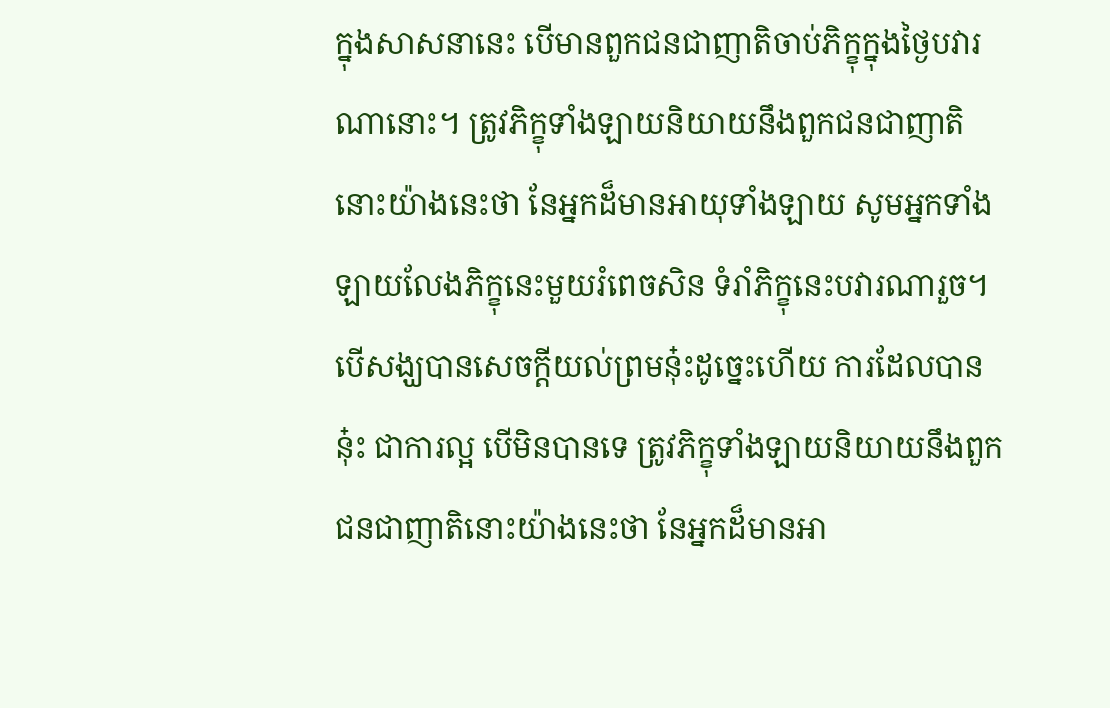ក្នុងសាសនានេះ បើមានពួកជនជាញាតិចាប់ភិក្ខុក្នុងថ្ងៃបវារណានោះ។ ត្រូវភិក្ខុទាំងឡាយនិយាយនឹងពួកជនជាញាតិនោះយ៉ាងនេះថា នែអ្នកដ៏មានអាយុទាំងឡាយ សូមអ្នកទាំងឡាយលែងភិក្ខុនេះមួយរំពេចសិន ទំរាំភិក្ខុនេះបវារណារួច។ បើសង្ឃបានសេចក្តីយល់ព្រមនុ៎ះដូច្នេះហើយ ការដែលបាននុ៎ះ ជាការល្អ បើមិនបានទេ ត្រូវភិក្ខុទាំងឡាយនិយាយនឹងពួកជនជាញាតិនោះយ៉ាងនេះថា នែអ្នកដ៏មានអា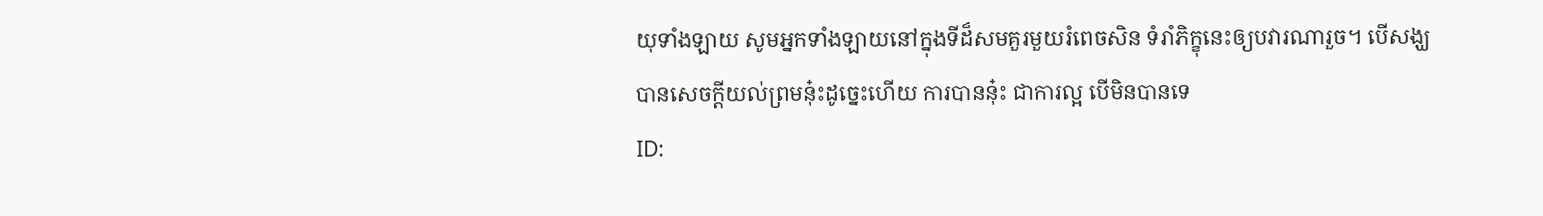យុទាំងឡាយ សូមអ្នកទាំងឡាយនៅក្នុងទីដ៏សមគួរមួយរំពេចសិន ទំរាំភិក្ខុនេះឲ្យបវារណារួច។ បើសង្ឃបានសេចក្តីយល់ព្រមនុ៎ះដូច្នេះហើយ ការបាននុ៎ះ ជាការល្អ បើមិនបានទេ
ID: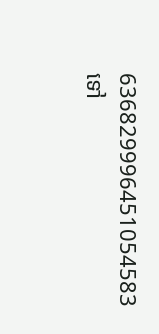636829996451054583
ទៅ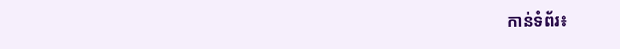កាន់ទំព័រ៖